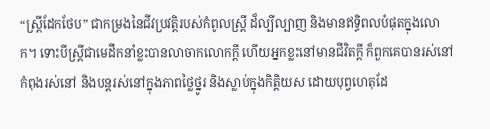“ស្រ្តីដែកថែប” ជាកម្រងនៃជីវប្រវត្តិរបស់កំពូលស្រ្តី ដ៏ល្បីល្បាញ និងមានឥទ្ធិពលបំផុតក្នុងលោក។ ទោះបីស្រ្តីជាមេដឹកនាំខ្លះបានលាចាកលោកក្តី ហើយអ្នកខ្លះនៅមានជីវិតក្តី ក៏ពួកគេបានរស់នៅ កំពុងរស់នៅ និងបន្តរស់នៅក្នុងភាពថ្លៃថ្នូរ និងស្លាប់ក្នុងកិត្តិយស ដោយបុព្វហេតុដែ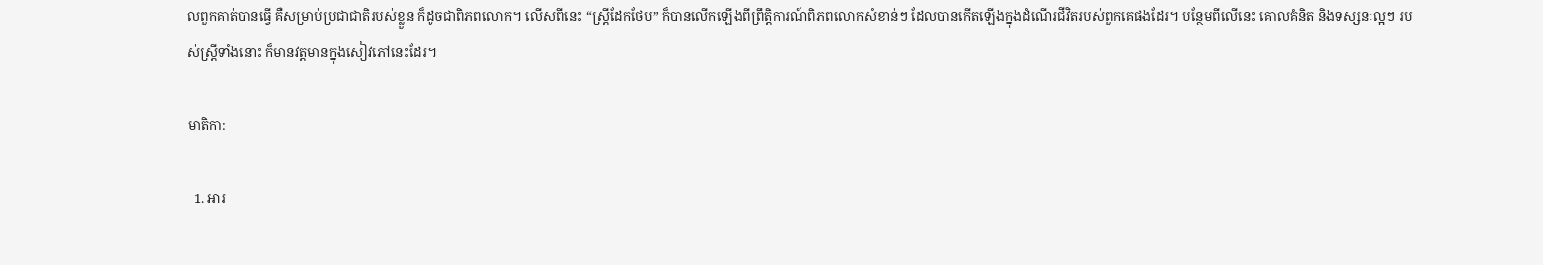លពួកគាត់បានធ្វើ គឺសម្រាប់ប្រជាជាតិរបស់ខ្លួន ក៏ដូចជាពិភពលោក។ លើសពីនេះ “ស្រ្តីដែកថែប” ក៏បានលើកឡើងពីព្រឹត្តិការណ៍ពិភពលោកសំខាន់ៗ ដែលបានកើតឡើងក្នុងដំណើរជីវិតរបស់ពួកគេផងដែរ។ បន្ថែមពីលើនេះ គោលគំនិត និងទស្សនៈល្អៗ របស់ស្រ្តីទាំងនោះ ក៏មានវត្តមានក្នុងសៀវភៅនេះដែរ។

មាតិកា:

  1. អារ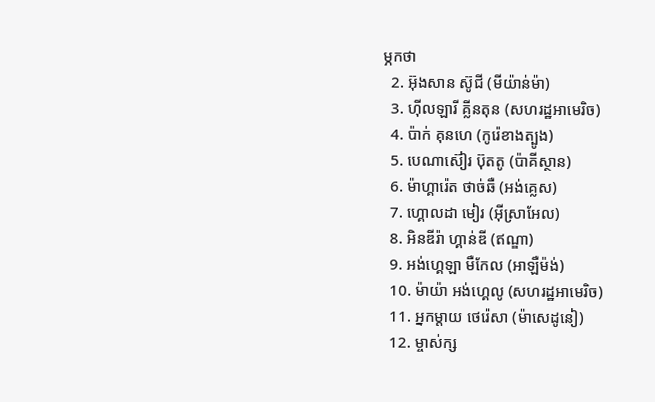ម្ភកថា
  2. អ៊ុងសាន ស៊ូជី (មីយ៉ាន់ម៉ា)
  3. ហ៊ីលឡារី គ្លីនតុន (សហរដ្ឋអាមេរិច)
  4. ប៉ាក់ គុនហេ (កូរ៉េខាងត្បូង)
  5. បេណាស៊ៀរ ប៊ុតតូ (ប៉ាគីស្ថាន)
  6. ម៉ាហ្គារ៉េត ថាច់ឆឺ (អង់គ្លេស)
  7. ហ្គោលដា មៀរ (អ៊ីស្រាអែល)
  8. អិនឌីរ៉ា ហ្គាន់ឌី (ឥណ្ឌា)
  9. អង់ហ្គេឡា មឺកែល (អាឡឺម៉ង់)
  10. ម៉ាយ៉ា អង់ហ្គេលូ (សហរដ្ឋអាមេរិច)
  11. អ្នកម្តាយ ថេរ៉េសា (ម៉ាសេដូនៀ)
  12. ម្ចាស់ក្ស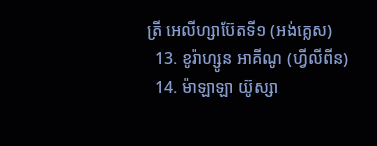ត្រី អេលីហ្សាប៊ែតទី១ (អង់គ្លេស)
  13. ខូរ៉ាហ្សូន អាគីណូ (ហ្វីលីពីន)
  14. ម៉ាឡាឡា យ៊ូស្សា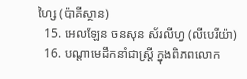ហ្សៃ (ប៉ាគីស្ថាន)
  15. អេលឡែន ចនសុន ស័រលីហ្វ (លីបេរីយ៉ា)
  16. បណ្តាមេដឹកនាំជាស្រ្តី ក្នុងពិភពលោក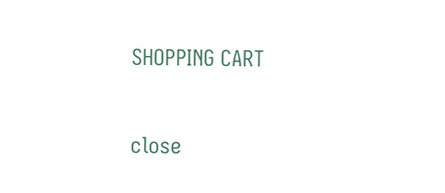SHOPPING CART

close